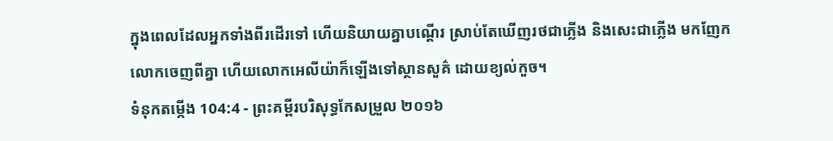ក្នុងពេលដែលអ្នកទាំងពីរដើរទៅ ហើយនិយាយគ្នាបណ្ដើរ ស្រាប់តែឃើញរថជាភ្លើង និងសេះជាភ្លើង មកញែកលោកចេញពីគ្នា ហើយលោកអេលីយ៉ាក៏ឡើងទៅស្ថានសួគ៌ ដោយខ្យល់កួច។
ទំនុកតម្កើង 104:4 - ព្រះគម្ពីរបរិសុទ្ធកែសម្រួល ២០១៦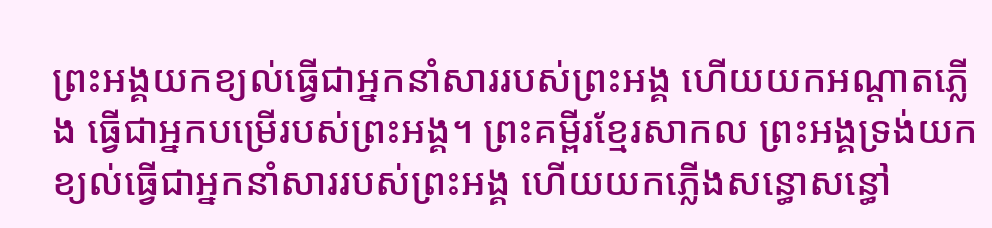ព្រះអង្គយកខ្យល់ធ្វើជាអ្នកនាំសាររបស់ព្រះអង្គ ហើយយកអណ្ដាតភ្លើង ធ្វើជាអ្នកបម្រើរបស់ព្រះអង្គ។ ព្រះគម្ពីរខ្មែរសាកល ព្រះអង្គទ្រង់យកខ្យល់ធ្វើជាអ្នកនាំសាររបស់ព្រះអង្គ ហើយយកភ្លើងសន្ធោសន្ធៅ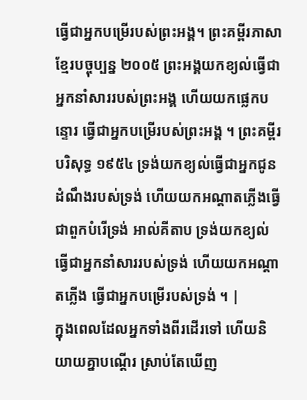ធ្វើជាអ្នកបម្រើរបស់ព្រះអង្គ។ ព្រះគម្ពីរភាសាខ្មែរបច្ចុប្បន្ន ២០០៥ ព្រះអង្គយកខ្យល់ធ្វើជាអ្នកនាំសាររបស់ព្រះអង្គ ហើយយកផ្លេកបន្ទោរ ធ្វើជាអ្នកបម្រើរបស់ព្រះអង្គ ។ ព្រះគម្ពីរបរិសុទ្ធ ១៩៥៤ ទ្រង់យកខ្យល់ធ្វើជាអ្នកជូនដំណឹងរបស់ទ្រង់ ហើយយកអណ្តាតភ្លើងធ្វើជាពួកបំរើទ្រង់ អាល់គីតាប ទ្រង់យកខ្យល់ធ្វើជាអ្នកនាំសាររបស់ទ្រង់ ហើយយកអណ្តាតភ្លើង ធ្វើជាអ្នកបម្រើរបស់ទ្រង់ ។ |
ក្នុងពេលដែលអ្នកទាំងពីរដើរទៅ ហើយនិយាយគ្នាបណ្ដើរ ស្រាប់តែឃើញ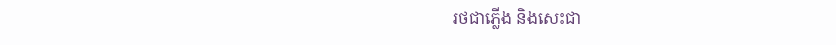រថជាភ្លើង និងសេះជា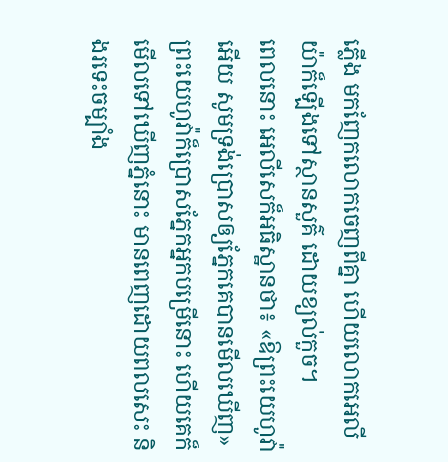ភ្លើង មកញែកលោកចេញពីគ្នា ហើយលោកអេលីយ៉ាក៏ឡើងទៅស្ថានសួគ៌ ដោយខ្យល់កួច។
ពេលនោះ អេលីសេក៏អធិស្ឋានថា៖ «ឱព្រះយេហូវ៉ាអើយ សូមទ្រង់ប្រោសឲ្យភ្នែកគេបានមើលឃើញ» ព្រះយេហូវ៉ាក៏ប្រោសភ្នែកអ្នកបម្រើនោះ ហើយគេក៏មើលទៅឃើញភ្នំនោះ មានពេញដោយពលសេះ និងរទេះចម្បាំង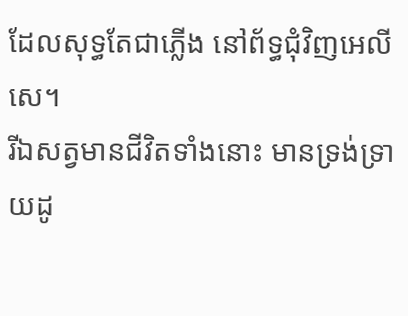ដែលសុទ្ធតែជាភ្លើង នៅព័ទ្ធជុំវិញអេលីសេ។
រីឯសត្វមានជីវិតទាំងនោះ មានទ្រង់ទ្រាយដូ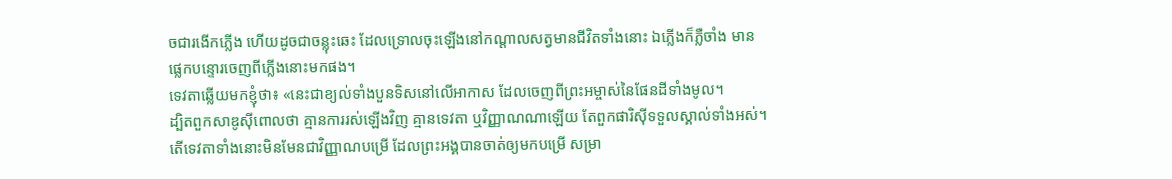ចជារងើកភ្លើង ហើយដូចជាចន្លុះឆេះ ដែលទ្រោលចុះឡើងនៅកណ្ដាលសត្វមានជីវិតទាំងនោះ ឯភ្លើងក៏ភ្លឺចាំង មានផ្លេកបន្ទោរចេញពីភ្លើងនោះមកផង។
ទេវតាឆ្លើយមកខ្ញុំថា៖ «នេះជាខ្យល់ទាំងបួនទិសនៅលើអាកាស ដែលចេញពីព្រះអម្ចាស់នៃផែនដីទាំងមូល។
ដ្បិតពួកសាឌូស៊ីពោលថា គ្មានការរស់ឡើងវិញ គ្មានទេវតា ឬវិញ្ញាណណាឡើយ តែពួកផារិស៊ីទទួលស្គាល់ទាំងអស់។
តើទេវតាទាំងនោះមិនមែនជាវិញ្ញាណបម្រើ ដែលព្រះអង្គបានចាត់ឲ្យមកបម្រើ សម្រា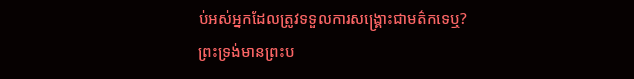ប់អស់អ្នកដែលត្រូវទទួលការសង្គ្រោះជាមត៌កទេឬ?
ព្រះទ្រង់មានព្រះប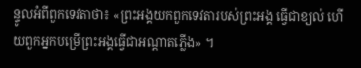ន្ទូលអំពីពួកទេវតាថា៖ «ព្រះអង្គយកពួកទេវតារបស់ព្រះអង្គ ធ្វើជាខ្យល់ ហើយពួកអ្នកបម្រើព្រះអង្គធ្វើជាអណ្តាតភ្លើង» ។